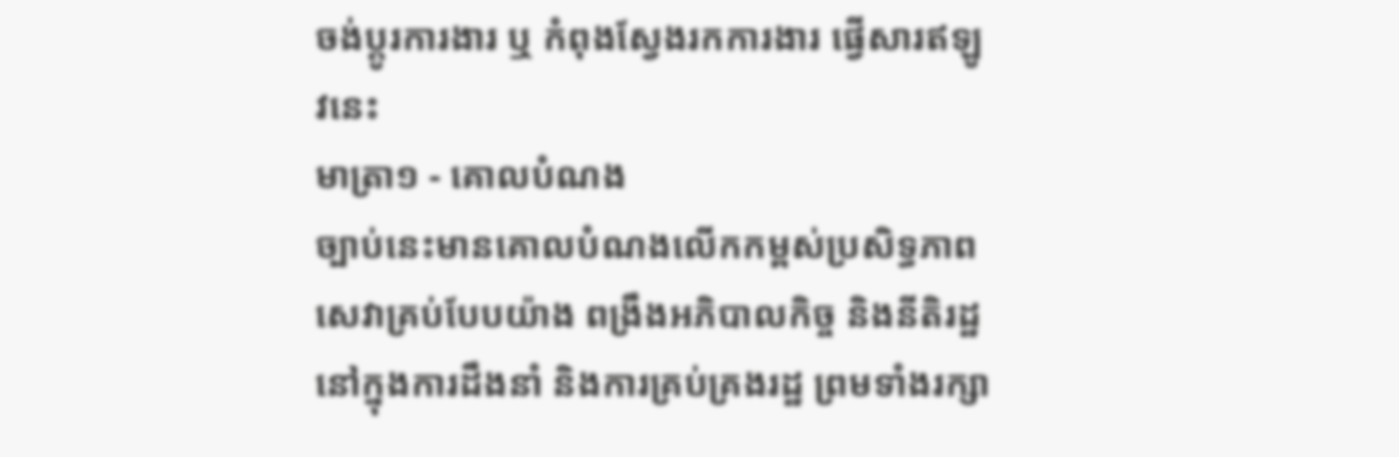ចង់ប្តូរការងារ ឬ កំពុងស្វែងរកការងារ ផ្វើសារឥឡូវនេះ
មាត្រា១ - គោលបំណង
ច្បាប់នេះមានគោលបំណងលើកកម្ពស់ប្រសិទ្ធភាពសេវាគ្រប់បែបយ៉ាង ពង្រឹងអភិបាលកិច្ច និងនីតិរដ្ឋនៅក្នុងការដឹងនាំ និងការគ្រប់គ្រងរដ្ឋ ព្រមទាំងរក្សា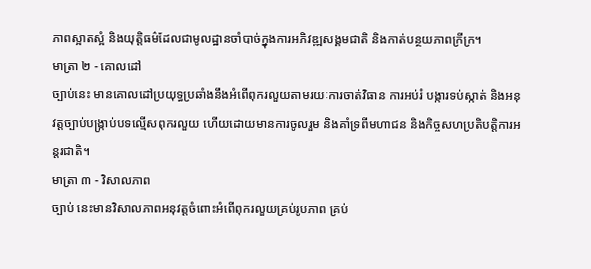ភាពស្អាតស្អំ និងយុត្តិធម៌ដែលជាមូលដ្ឋានចាំបាច់ក្នុងការអភិវឌ្ឍសង្គមជាតិ និងកាត់បន្ថយភាពក្រីក្រ។
មាត្រា ២ - គោលដៅ
ច្បាប់នេះ មានគោលដៅប្រយុទ្ធប្រឆាំងនឹងអំពើពុករលួយតាមរយៈការចាត់វិធាន ការអប់រំ បង្ការទប់ស្កាត់ និងអនុវត្តច្បាប់បង្រ្កាប់បទល្មើសពុករលួយ ហើយដោយមានការចូលរួម និងគាំទ្រពីមហាជន និងកិច្ចសហប្រតិបត្តិការអន្តរជាតិ។
មាត្រា ៣ - វិសាលភាព
ច្បាប់ នេះមានវិសាលភាពអនុវត្តចំពោះអំពើពុករលួយគ្រប់រូបភាព គ្រប់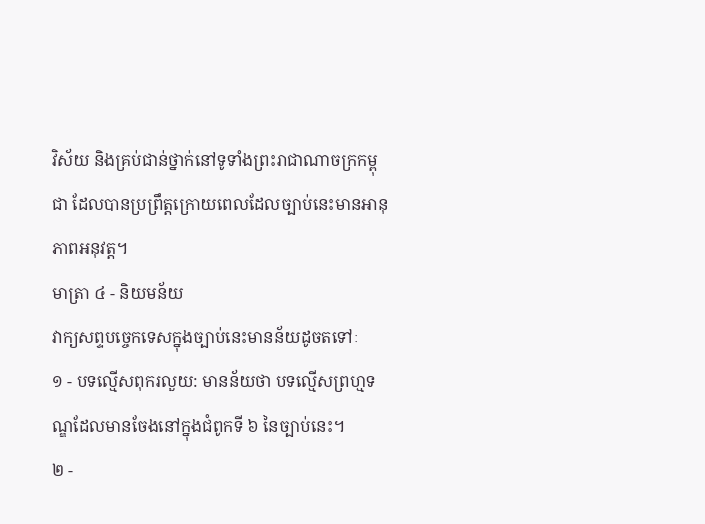វិស័យ និងគ្រប់ជាន់ថ្នាក់នៅទូទាំងព្រះរាជាណាចក្រកម្ពុជា ដែលបានប្រព្រឹត្តក្រោយពេលដែលច្បាប់នេះមានអានុភាពអនុវត្ត។
មាត្រា ៤ - និយមន័យ
វាក្យសព្ទបច្ចេកទេសក្នុងច្បាប់នេះមានន័យដូចតទៅៈ
១ - បទល្មើសពុករលួយ: មានន័យថា បទល្មើសព្រហ្មទណ្ឌដែលមានចែងនៅក្នុងជំពូកទី ៦ នៃច្បាប់នេះ។
២ -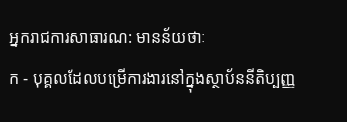អ្នករាជការសាធារណ: មានន័យថាៈ
ក - បុគ្គលដែលបម្រើការងារនៅក្នុងស្ថាប័ននីតិប្បញ្ញ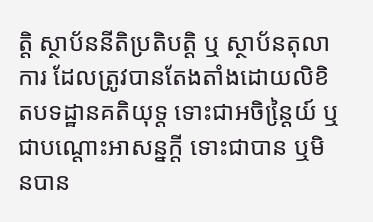តិ្ត ស្ថាប័ននីតិប្រតិបត្តិ ឬ ស្ថាប័នតុលាការ ដែលត្រូវបានតែងតាំងដោយលិខិតបទដ្ឋានគតិយុទ្ត ទោះជាអចិន្តៃ្រយ៍ ឬជាបណ្ដោះអាសន្នក្តី ទោះជាបាន ឬមិនបាន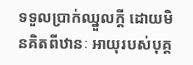ទទួលប្រាក់ឈ្នួលក្តី ដោយមិនគិតពីឋានៈ អាយុរបស់បុគ្គ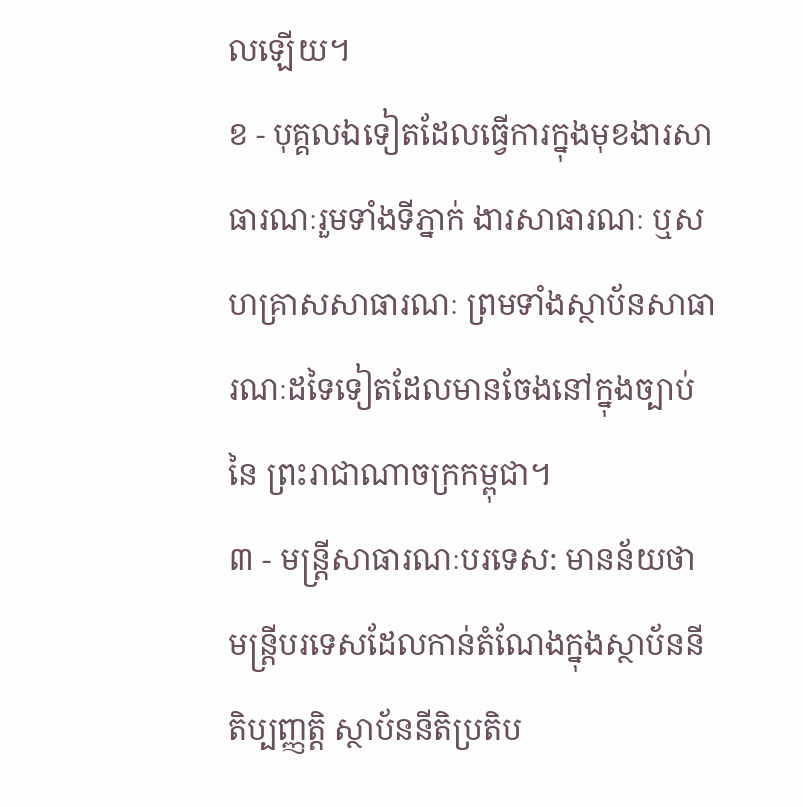លឡើយ។
ខ - បុគ្គលឯទៀតដែលធ្វើការក្នុងមុខងារសាធារណៈរួមទាំងទីភ្នាក់ ងារសាធារណៈ ឬសហគ្រាសសាធារណៈ ព្រមទាំងស្ថាប័នសាធារណៈដទៃទៀតដែលមានចែងនៅក្នុងច្បាប់នៃ ព្រះរាជាណាចក្រកម្ពុជា។
៣ - មន្ត្រីសាធារណៈបរទេស: មានន័យថា មន្ត្រីបរទេសដែលកាន់តំណែងក្នុងស្ថាប័ននីតិប្បញ្ញតិ្ត ស្ថាប័ននីតិប្រតិប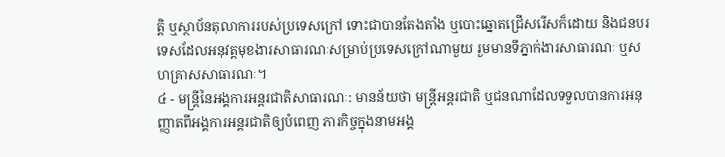ត្តិ ឬស្ថាប័នតុលាការរបស់ប្រទេសក្រៅ ទោះជាបានតែងតាំង ឬបោះឆ្នោតជ្រើសរើសក៏ដោយ និងជនបរទេសដែលអនុវត្តមុខងារសាធារណៈសម្រាប់ប្រទេសក្រៅណាមួយ រួមមានទីភ្នាក់ងារសាធារណៈ ឬសហគ្រាសសាធារណៈ។
៤ - មន្ត្រីនៃអង្គការអន្តរជាតិសាធារណៈ: មានន័យថា មន្ត្រីអន្តរជាតិ ឬជនណាដែលទទួលបានការអនុញ្ញាតពីអង្គការអន្តរជាតិឲ្យបំពេញ ភារកិច្ចក្នុងនាមអង្គ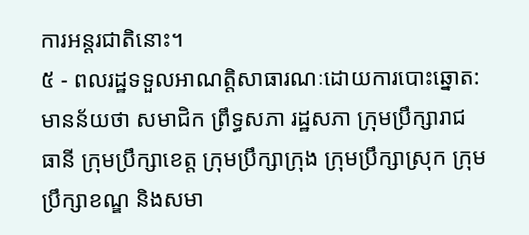ការអន្តរជាតិនោះ។
៥ - ពលរដ្ឋទទួលអាណត្តិសាធារណៈដោយការបោះឆ្នោត: មានន័យថា សមាជិក ព្រឹទ្ធសភា រដ្ឋសភា ក្រុមប្រឹក្សារាជធានី ក្រុមប្រឹក្សាខេត្ត ក្រុមប្រឹក្សាក្រុង ក្រុមប្រឹក្សាស្រុក ក្រុមប្រឹក្សាខណ្ឌ និងសមា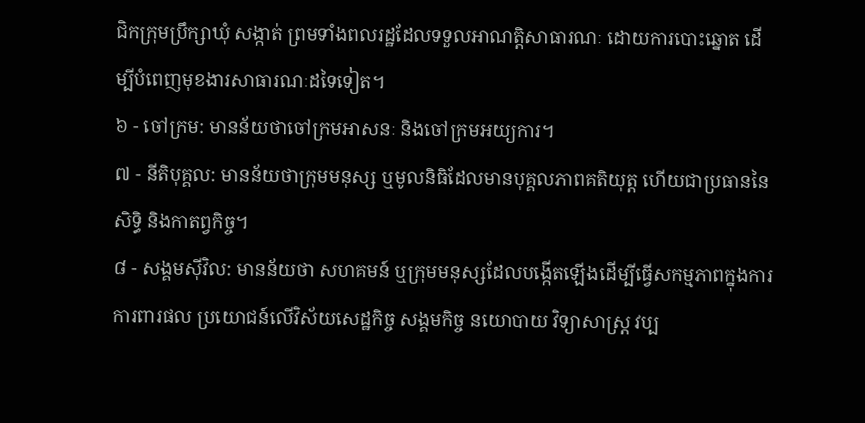ជិកក្រុមប្រឹក្សាឃុំ សង្កាត់ ព្រមទាំងពលរដ្ឋដែលទទួលអាណត្តិសាធារណៈ ដោយការបោះឆ្នោត ដើម្បីបំពេញមុខងារសាធារណៈដទៃទៀត។
៦ - ចៅក្រម: មានន័យថាចៅក្រមអាសនៈ និងចៅក្រមអយ្យការ។
៧ - នីតិបុគ្គល: មានន័យថាក្រុមមនុស្ស ឬមូលនិធិដែលមានបុគ្គលភាពគតិយុត្ត ហើយជាប្រធាននៃសិទ្ធិ និងកាតព្វកិច្ច។
៨ - សង្គមស៊ីវិល: មានន័យថា សហគមន៍ ឬក្រុមមនុស្សដែលបង្កើតឡើងដើម្បីធ្វើសកម្មភាពក្នុងការការពារផល ប្រយោជន៍លើវិស័យសេដ្ឋកិច្ច សង្គមកិច្ច នយោបាយ វិទ្យាសាស្ត្រ វប្ប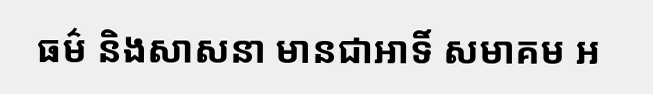ធម៌ និងសាសនា មានជាអាទិ៍ សមាគម អ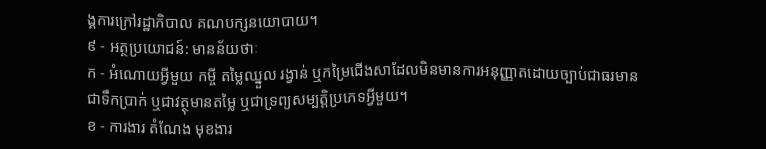ង្គការក្រៅរដ្ឋាភិបាល គណបក្សនយោបាយ។
៩ - អត្ថប្រយោជន៍: មានន័យថាៈ
ក - អំណោយអ្វីមួយ កម្ចី តម្លៃឈ្នួល រង្វាន់ ឬកម្រៃជើងសាដែលមិនមានការអនុញ្ញាតដោយច្បាប់ជាធរមាន ជាទឹកប្រាក់ ឬជាវត្ថុមានតម្លៃ ឬជាទ្រព្យសម្បត្តិប្រភេទអ្វីមួយ។
ខ - ការងារ តំណែង មុខងារ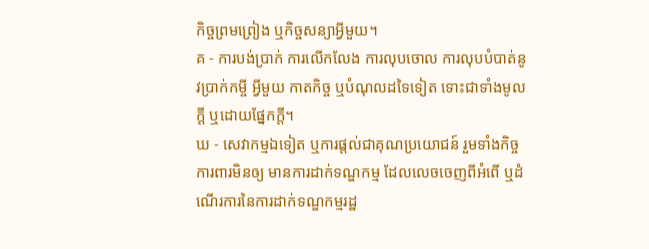កិច្ចព្រមព្រៀង ឬកិច្ចសន្យាអ្វីមួយ។
គ - ការបង់ប្រាក់ ការលើកលែង ការលុបចោល ការលុបបំបាត់នូវប្រាក់កម្ចី អ្វីមួយ កាតកិច្ច ឬបំណុលដទៃទៀត ទោះជាទាំងមូលក្តី ឬដោយផ្នែកក្តី។
ឃ - សេវាកម្មឯទៀត ឬការផ្តល់ជាគុណប្រយោជន៍ រួមទាំងកិច្ចការពារមិនឲ្យ មានការដាក់ទណ្ឌកម្ម ដែលលេចចេញពីអំពើ ឬដំណើរការនៃការដាក់ទណ្ឌកម្មរដ្ឋ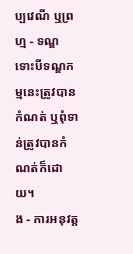ប្បវេណី ឬព្រហ្ម - ទណ្ឌ ទោះបីទណ្ឌកម្មនេះត្រូវបានកំណត់ ឬពុំទាន់ត្រូវបានកំណត់ក៏ដោយ។
ង - ការអនុវត្ត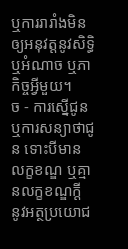ឬការរារាំងមិនឲ្យអនុវត្តនូវសិទ្ធិ ឬអំណាច ឬភាកិច្ចអ្វីមួយ។
ច - ការស្នើជូន ឬការសន្យាថាជូន ទោះបីមានលក្ខខណ្ឌ ឬគ្មានលក្ខខណ្ឌក្តី នូវអត្ថប្រយោជ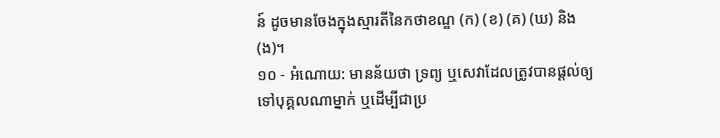ន៍ ដូចមានចែងក្នុងស្មារតីនៃកថាខណ្ឌ (ក) (ខ) (គ) (ឃ) និង (ង)។
១០ - អំណោយ: មានន័យថា ទ្រព្យ ឬសេវាដែលត្រូវបានផ្តល់ឲ្យទៅបុគ្គលណាម្នាក់ ឬដើម្បីជាប្រ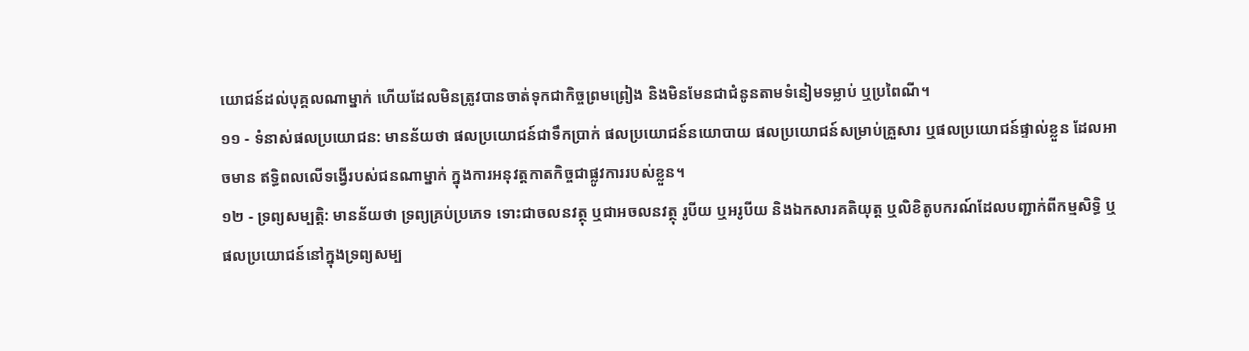យោជន៍ដល់បុគ្គលណាម្នាក់ ហើយដែលមិនត្រូវបានចាត់ទុកជាកិច្ចព្រមព្រៀង និងមិនមែនជាជំនូនតាមទំនៀមទម្លាប់ ឬប្រពៃណី។
១១ - ទំនាស់ផលប្រយោជន: មានន័យថា ផលប្រយោជន៍ជាទឹកប្រាក់ ផលប្រយោជន៍នយោបាយ ផលប្រយោជន៍សម្រាប់គ្រួសារ ឬផលប្រយោជន៍ផ្ទាល់ខ្លួន ដែលអាចមាន ឥទ្ធិពលលើទង្វើរបស់ជនណាម្នាក់ ក្នុងការអនុវត្តកាតកិច្ចជាផ្លូវការរបស់ខ្លួន។
១២ - ទ្រព្យសម្បតិ្ត: មានន័យថា ទ្រព្យគ្រប់ប្រភេទ ទោះជាចលនវត្ថុ ឬជាអចលនវត្ថុ រូបីយ ឬអរូបីយ និងឯកសារគតិយុត្ត ឬលិខិតូបករណ៍ដែលបញ្ជាក់ពីកម្មសិទ្ធិ ឬផលប្រយោជន៍នៅក្នុងទ្រព្យសម្ប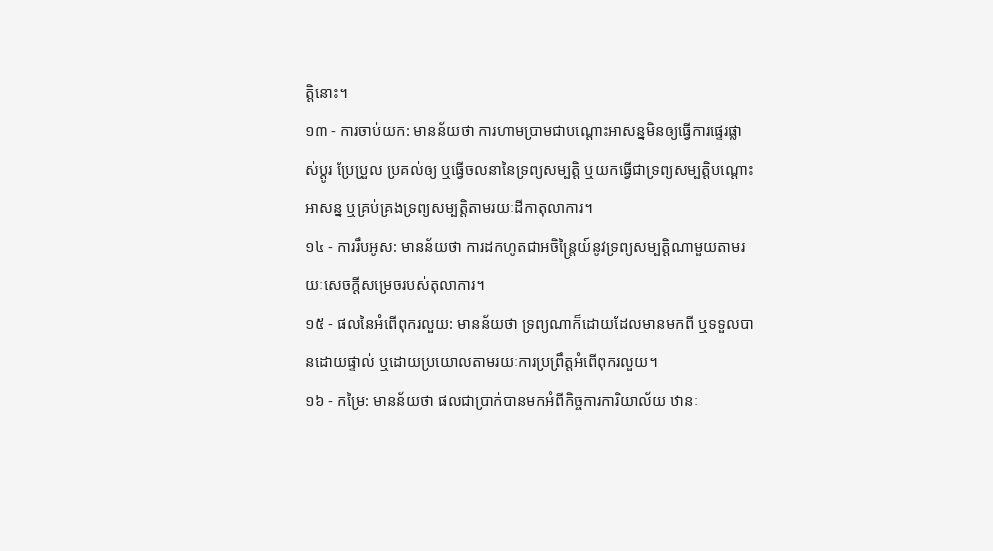ត្តិនោះ។
១៣ - ការចាប់យក: មានន័យថា ការហាមប្រាមជាបណ្ដោះអាសន្នមិនឲ្យធ្វើការផ្ទេរផ្លាស់ប្តូរ ប្រែប្រួល ប្រគល់ឲ្យ ឬធ្វើចលនានៃទ្រព្យសម្បត្តិ ឬយកធ្វើជាទ្រព្យសម្បត្តិបណ្ដោះអាសន្ន ឬគ្រប់គ្រងទ្រព្យសម្បត្តិតាមរយៈដីកាតុលាការ។
១៤ - ការរឹបអូស: មានន័យថា ការដកហូតជាអចិន្ត្រៃយ៍នូវទ្រព្យសម្បត្តិណាមួយតាមរយៈសេចក្តីសម្រេចរបស់តុលាការ។
១៥ - ផលនៃអំពើពុករលួយ: មានន័យថា ទ្រព្យណាក៏ដោយដែលមានមកពី ឬទទួលបានដោយផ្ទាល់ ឬដោយប្រយោលតាមរយៈការប្រព្រឹត្តអំពើពុករលួយ។
១៦ - កម្រៃ: មានន័យថា ផលជាប្រាក់បានមកអំពីកិច្ចការការិយាល័យ ឋានៈ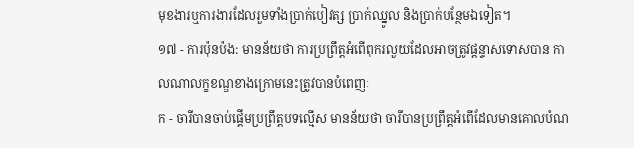មុខងារឬការងារដែលរួមទាំងប្រាក់បៀវត្ស ប្រាក់ឈ្នូល និងប្រាក់បន្ថែមឯទៀត។
១៧ - ការប៉ុនប៉ង: មានន័យថា ការប្រព្រឹត្តអំពើពុករលួយដែលអាចត្រូវផ្តន្ទាសទោសបាន កាលណាលក្ខខណ្ឌខាងក្រោមនេះត្រូវបានបំពេញៈ
ក - ចារីបានចាប់ផ្តើមប្រព្រឹត្តបទល្មើស មានន័យថា ចារីបានប្រព្រឹត្តអំពើដែលមានគោលបំណ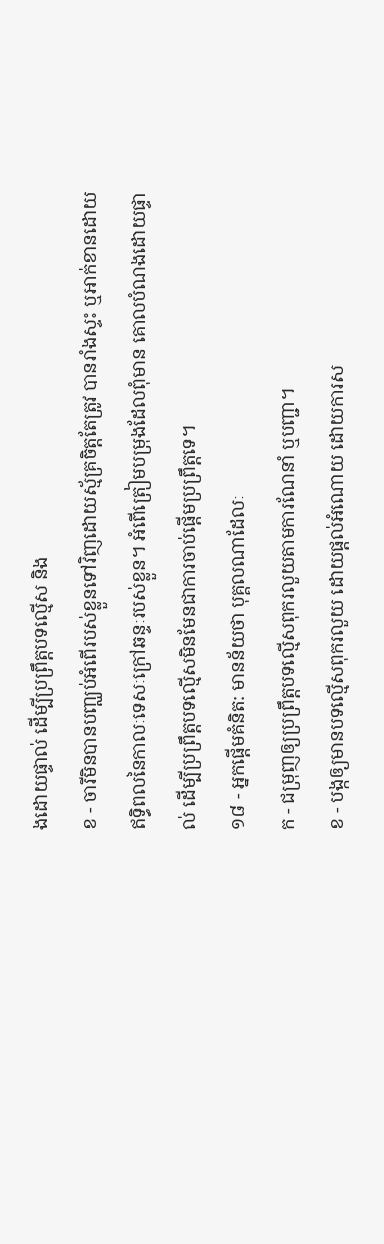ងដោយផ្ទាល់ ដើម្បីប្រព្រឹត្តបទល្មើស និង
ខ - ចារីមិនបានបញ្ឈប់អំពើរបស់ខ្លួនទៅវិញដោយស្ម័គ្រចិត្តតែត្រូវ បានរាំងស្ទះ ឬអាក់ខានដោយឥទ្ធិពលនៃកាលៈទេសៈក្រៅឆន្ទៈរបស់ខ្លួន។ អំពើត្រៀមបម្រុងដែលពុំមាន គោលបំណងដោយផ្ទាល់ ដើម្បីប្រព្រឹត្តបទល្មើសមិនមែនជាការចាប់ផ្តើមប្រព្រឹត្តទេ។
១៨ - អ្នកផ្តើមគំនិត: មានន័យថា បុគ្គលណាដែលៈ
ក - ជម្រុញឲ្យប្រព្រឹត្តបទល្មើសពុករលួយតាមការណែនាំ ឬបញ្ជា។
ខ - បង្កឲ្យមានបទល្មើសពុករលួយ ដោយផ្តល់អំណោយ ដោយការស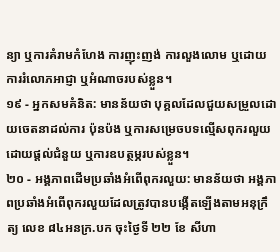ន្យា ឬការគំរាមកំហែង ការញុះញង់ ការលួងលោម ឬដោយការរំលោភអាជ្ញា ឬអំណាចរបស់ខ្លួន។
១៩ - អ្នកសមគំនិត: មានន័យថា បុគ្គលដែលជួយសម្រួលដោយចេតនាដល់ការ ប៉ុនប៉ង ឬការសម្រេចបទល្មើសពុករលួយដោយផ្តល់ជំនួយ ឬការឧបត្ថម្ភរបស់ខ្លួន។
២០ - អង្គភាពដើមប្រឆាំងអំពើពុករលួយ: មានន័យថា អង្គភាពប្រឆាំងអំពើពុករលួយដែលត្រូវបានបង្កើតឡើងតាមអនុក្រឹត្យ លេខ ៨៤អនក្រ.បក ចុះថ្ងៃទី ២២ ខែ សីហា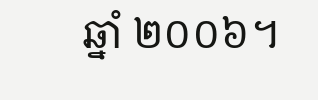ឆ្នាំ ២០០៦។